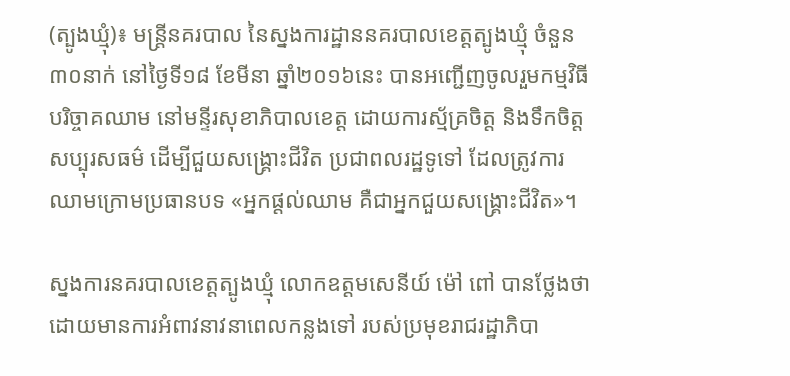(ត្បូងឃ្មុំ)៖ មន្ត្រីនគរបាល នៃស្នងការដ្ឋាននគរបាលខេត្តត្បូងឃ្មុំ ចំនួន៣០នាក់ នៅថ្ងៃទី១៨ ខែមីនា ឆ្នាំ២០១៦នេះ បានអញ្ជើញចូលរួមកម្មវិធីបរិច្ចាគឈាម នៅមន្ទីរសុខាភិបាលខេត្ត ដោយការស្ម័គ្រចិត្ត និងទឹកចិត្តសប្បុរសធម៌ ដើម្បីជួយសង្គ្រោះជីវិត ប្រជាពលរដ្ឋទូទៅ ដែលត្រូវការឈាមក្រោមប្រធានបទ «អ្នកផ្តល់ឈាម គឺជាអ្នកជួយសង្គ្រោះជីវិត»។

ស្នងការនគរបាលខេត្តត្បូងឃ្មុំ លោកឧត្តមសេនីយ៍ ម៉ៅ ពៅ បានថ្លែងថា ដោយមានការអំពាវនាវនាពេលកន្លងទៅ របស់ប្រមុខរាជរដ្ឋាភិបា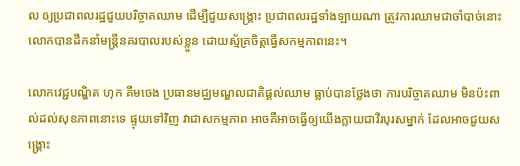ល ឲ្យប្រជាពលរដ្ឋជួយបរិច្ចាគឈាម ដើម្បីជួយសង្គ្រោះ ប្រជាពលរដ្ឋទាំងឡាយណា ត្រូវការឈាមជាចាំបាច់នោះ លោកបានដឹកនាំមន្រ្តីនគរបាលរបស់ខ្លួន ដោយស្ម័គ្រចិត្តធ្វើសកម្មភាពនេះ។

លោកវេជ្ជបណ្ឌិត ហុក គឹមចេង ប្រធានមជ្ឈមណ្ឌលជាតិផ្តល់ឈាម ធ្លាប់បានថ្លែងថា ការបរិច្ចាគឈាម មិនប៉ះពាល់ដល់សុខភាពនោះទេ ផ្ទុយទៅវិញ វាជាសកម្មភាព អាចគឺអាចធ្វើឲ្យយើងក្លាយជាវីរបុរសម្នាក់ ដែលអាចជួយសង្គ្រោះ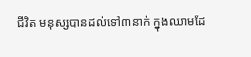ជីវិត មនុស្សបានដល់ទៅ៣នាក់ ក្នុងឈាមដែ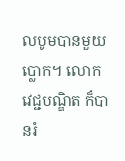លបូមបានមួយប្លោក។ លោកវេជ្ជបណ្ឌិត ក៏បានរំ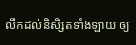លឹកដល់និសិ្សតទាំងឡាយ ឲ្យ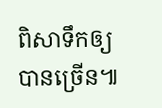ពិសាទឹកឲ្យបានច្រើន៕